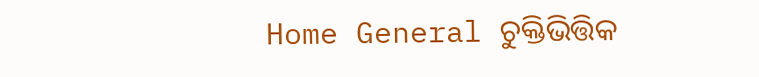Home General ଚୁକ୍ତିଭିତ୍ତିକ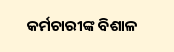କର୍ମଚାରୀଙ୍କ ବିଶାଳ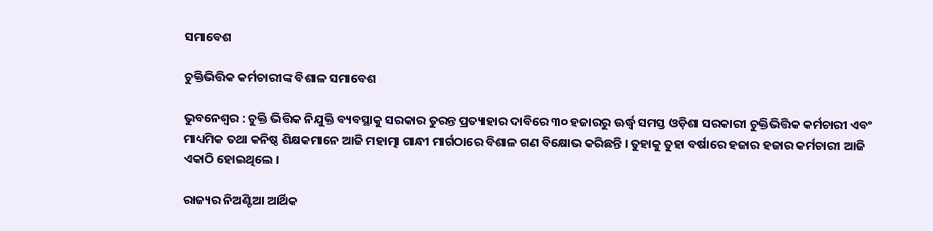ସମାବେଶ

ଚୁକ୍ତିଭିତ୍ତିକ କର୍ମଚାରୀଙ୍କ ବିଶାଳ ସମାବେଶ

ଭୁବନେଶ୍ୱର : ଚୁକ୍ତି ଭିତ୍ତିକ ନିଯୁକ୍ତି ବ୍ୟବସ୍ଥାକୁ ସରକାର ତୁରନ୍ତ ପ୍ରତ୍ୟାହାର ଦାବିରେ ୩୦ ହଜାରରୁ ଊର୍ଦ୍ଧ୍ୱ ସମସ୍ତ ଓଡ଼ିଶା ସରକାରୀ ଚୁକ୍ତିଭିତ୍ତିକ କର୍ମଚାରୀ ଏବଂ ମାଧ୍ୟମିକ ତଥା କନିଷ୍ଠ ଶିକ୍ଷକମାନେ ଆଜି ମହାତ୍ମା ଗାନ୍ଧୀ ମାର୍ଗଠାରେ ବିଶାଳ ଗଣ ବିକ୍ଷୋଭ କରିଛନ୍ତି । ତୁହାକୁ ତୁହା ବର୍ଷାରେ ହଜାର ହଜାର କର୍ମଚାରୀ ଆଜି ଏକାଠି ହୋଇଥିଲେ ।

ରାଜ୍ୟର ନିଅଣ୍ଟିଆ ଆର୍ଥିକ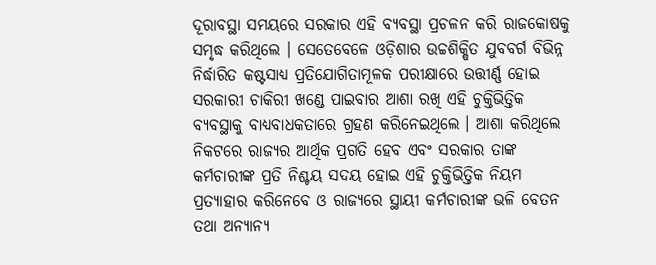ଦୂରାବସ୍ଥା ସମୟରେ ସରକାର ଏହି ବ୍ୟବସ୍ଥା ପ୍ରଚଳନ କରି ରାଜକୋଷକୁ ସମୃଦ୍ଧ କରିଥିଲେ । ସେତେବେଳେ ଓଡ଼ିଶାର ଉଚ୍ଚଶିକ୍ଷିତ ଯୁବବର୍ଗ ବିଭିନ୍ନ ନିର୍ଦ୍ଧାରିତ କଷ୍ଟସାଧ୍ୟ ପ୍ରତିଯୋଗିତାମୂଳକ ପରୀକ୍ଷାରେ ଉତ୍ତୀର୍ଣ୍ଣ ହୋଇ ସରକାରୀ ଚାକିରୀ ଖଣ୍ଡେ ପାଇବାର ଆଶା ରଖି ଏହି ଚୁକ୍ତିଭିତ୍ତିକ ବ୍ୟବସ୍ଥାକୁ ବାଧ୍ୟବାଧକତାରେ ଗ୍ରହଣ କରିନେଇଥିଲେ । ଆଶା କରିଥିଲେ ନିକଟରେ ରାଜ୍ୟର ଆର୍ଥିକ ପ୍ରଗତି ହେବ ଏବଂ ସରକାର ତାଙ୍କ କର୍ମଚାରୀଙ୍କ ପ୍ରତି ନିଶ୍ଚୟ ସଦୟ ହୋଇ ଏହି ଚୁକ୍ତିଭିତ୍ତିକ ନିୟମ ପ୍ରତ୍ୟାହାର କରିନେବେ ଓ ରାଜ୍ୟରେ ସ୍ଥାୟୀ କର୍ମଚାରୀଙ୍କ ଭଳି ବେତନ ତଥା ଅନ୍ୟାନ୍ୟ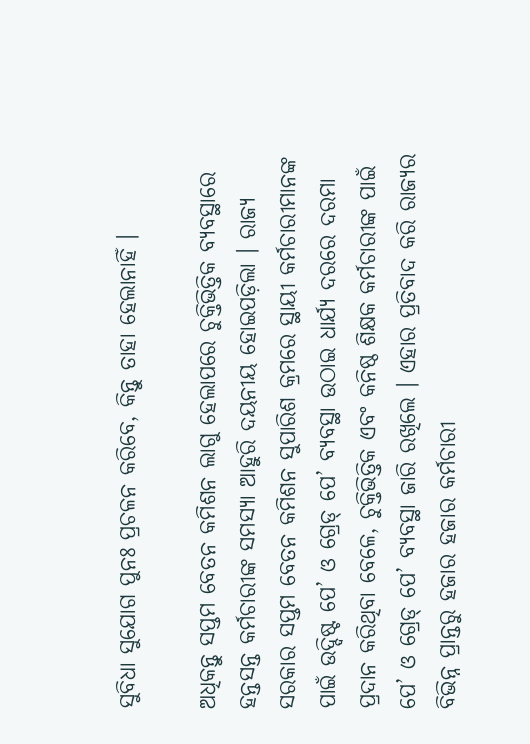ସୁବିଧା ସୁଯୋଗ ପୁନଃ ପ୍ରଚଳନ କରିବେ, କିନ୍ତୁ ତାହା ହେଲାନାହିଁ ।

ଅଧିକନ୍ତୁ ସପ୍ତମ ବେତନ କମିଶନ ଲାଗୁ ହେଲାପରେ ଚୁକ୍ତିଭିତ୍ତିକ ବ୍ୟବସ୍ଥାରେ ହନ୍ତସନ୍ତ କର୍ମଚାରୀଙ୍କ ସମସ୍ୟା ଆହୁରି ଦୟନୀୟ ହୋଇପଡ଼ିଲା । ରାଜ୍ୟ ସରକାର ସପ୍ତମ ବେତନ କମିଶନ ସୁପାରିଶ କ୍ରମରେ ସ୍ଥାୟୀ କର୍ମଚାରୀମାନଙ୍କ ପାଇଁ ଉଦ୍ଦିଷ୍ଟ ପେ’ ଓ ଗ୍ରେଡ୍ ପେ’ ବ୍ୟବସ୍ଥା ଉଠାଇ ଧାର୍ଯ୍ୟ ଦରରେ ଦରମା ପ୍ରଦାନ କରିଥିବା ବେଳେ, ଚୁକ୍ତିଭିତ୍ତିକ ଏବଂ କନିଷ୍ଠ ଶିକ୍ଷକ କର୍ମଚାରୀଙ୍କ ପାଇଁ ପେ’ ଓ ଗ୍ରେଡ୍ ପେ’ ବ୍ୟବସ୍ଥା ଜାରି ରଖିଲେ । ଏହାର ପ୍ରତିବାଦ କରି ରାଜ୍ୟର ବିଭିନ୍ନ ପ୍ରାନ୍ତରୁ ହଜାର ହଜାର କର୍ମଚାରୀ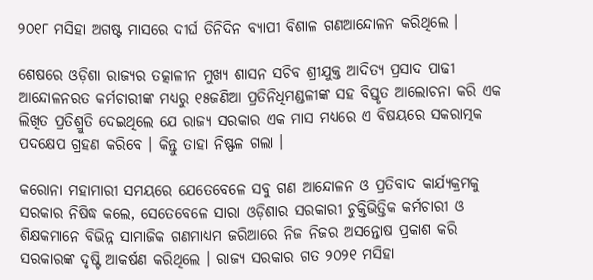୨୦୧୮ ମସିହା ଅଗଷ୍ଟ ମାସରେ ଦୀର୍ଘ ତିନିଦିନ ବ୍ୟାପୀ ବିଶାଳ ଗଣଆନ୍ଦୋଳନ କରିଥିଲେ ।

ଶେଷରେ ଓଡ଼ିଶା ରାଜ୍ୟର ତତ୍କାଳୀନ ମୁଖ୍ୟ ଶାସନ ସଚିବ ଶ୍ରୀଯୁକ୍ତ ଆଦିତ୍ୟ ପ୍ରସାଦ ପାଢୀ ଆନ୍ଦୋଳନରତ କର୍ମଚାରୀଙ୍କ ମଧ୍ୟରୁ ୧୫ଜଣିଆ ପ୍ରତିନିଧିମଣ୍ଡଳୀଙ୍କ ସହ ବିସ୍ତୃତ ଆଲୋଚନା କରି ଏକ ଲିଖିତ ପ୍ରତିଶ୍ରୁତି ଦେଇଥିଲେ ଯେ ରାଜ୍ୟ ସରକାର ଏକ ମାସ ମଧ୍ୟରେ ଏ ବିଷୟରେ ସକରାତ୍ମକ ପଦକ୍ଷେପ ଗ୍ରହଣ କରିବେ । କିନ୍ତୁ ତାହା ନିଷ୍ଫଳ ଗଲା ।

କରୋନା ମହାମାରୀ ସମୟରେ ଯେତେବେଳେ ସବୁ ଗଣ ଆନ୍ଦୋଳନ ଓ ପ୍ରତିବାଦ କାର୍ଯ୍ୟକ୍ରମକୁ ସରକାର ନିଷିଦ୍ଧ କଲେ, ସେତେବେଳେ ସାରା ଓଡ଼ିଶାର ସରକାରୀ ଚୁକ୍ତିଭିତ୍ତିକ କର୍ମଚାରୀ ଓ ଶିକ୍ଷକମାନେ ବିଭିନ୍ନ ସାମାଜିକ ଗଣମାଧ୍ୟମ ଜରିଆରେ ନିଜ ନିଜର ଅସନ୍ତୋଷ ପ୍ରକାଶ କରି ସରକାରଙ୍କ ଦୃଷ୍ଟି ଆକର୍ଷଣ କରିଥିଲେ । ରାଜ୍ୟ ସରକାର ଗତ ୨୦୨୧ ମସିହା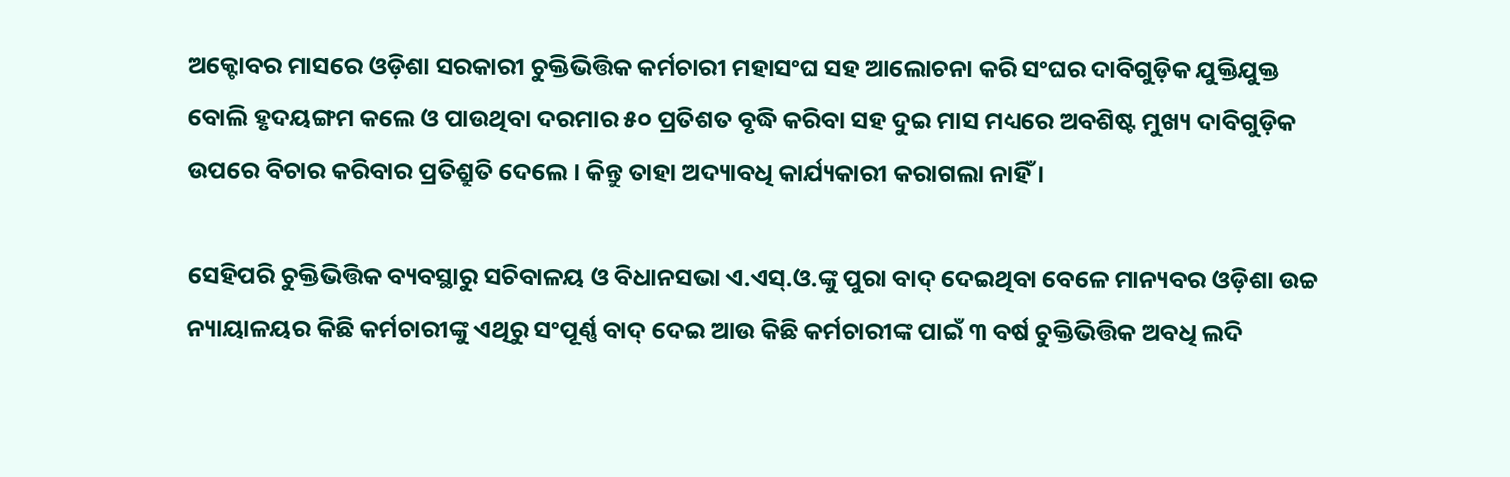ଅକ୍ଟୋବର ମାସରେ ଓଡ଼ିଶା ସରକାରୀ ଚୁକ୍ତିଭିତ୍ତିକ କର୍ମଚାରୀ ମହାସଂଘ ସହ ଆଲୋଚନା କରି ସଂଘର ଦାବିଗୁଡ଼ିକ ଯୁକ୍ତିଯୁକ୍ତ ବୋଲି ହୃଦୟଙ୍ଗମ କଲେ ଓ ପାଉଥିବା ଦରମାର ୫୦ ପ୍ରତିଶତ ବୃଦ୍ଧି କରିବା ସହ ଦୁଇ ମାସ ମଧ୍ୟରେ ଅବଶିଷ୍ଟ ମୁଖ୍ୟ ଦାବିଗୁଡ଼ିକ ଉପରେ ବିଚାର କରିବାର ପ୍ରତିଶ୍ରୁତି ଦେଲେ । କିନ୍ତୁ ତାହା ଅଦ୍ୟାବଧି କାର୍ଯ୍ୟକାରୀ କରାଗଲା ନାହିଁ ।

ସେହିପରି ଚୁକ୍ତିଭିତ୍ତିକ ବ୍ୟବସ୍ଥାରୁ ସଚିବାଳୟ ଓ ବିଧାନସଭା ଏ.ଏସ୍‌.ଓ.ଙ୍କୁ ପୁରା ବାଦ୍ ଦେଇଥିବା ବେଳେ ମାନ୍ୟବର ଓଡ଼ିଶା ଉଚ୍ଚ ନ୍ୟାୟାଳୟର କିଛି କର୍ମଚାରୀଙ୍କୁ ଏଥିରୁ ସଂପୂର୍ଣ୍ଣ ବାଦ୍ ଦେଇ ଆଉ କିଛି କର୍ମଚାରୀଙ୍କ ପାଇଁ ୩ ବର୍ଷ ଚୁକ୍ତିଭିତ୍ତିକ ଅବଧି ଲଦି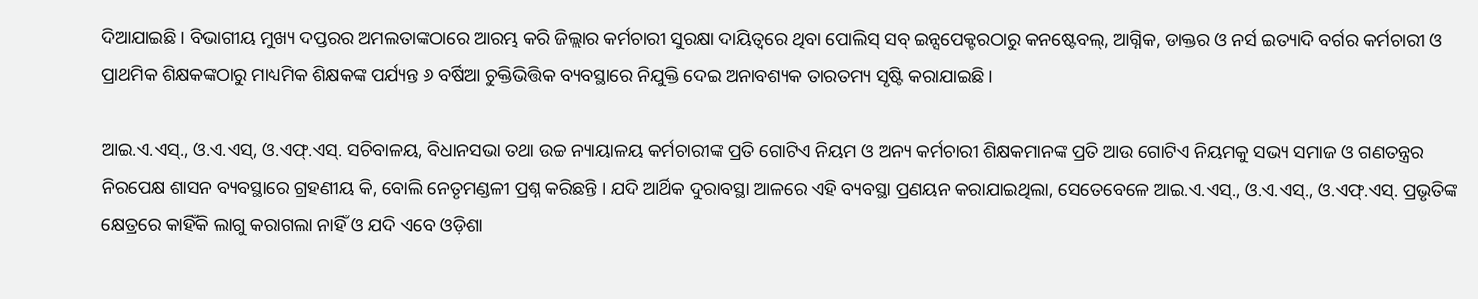ଦିଆଯାଇଛି । ବିଭାଗୀୟ ମୁଖ୍ୟ ଦପ୍ତରର ଅମଲତାଙ୍କଠାରେ ଆରମ୍ଭ କରି ଜିଲ୍ଲାର କର୍ମଚାରୀ ସୁରକ୍ଷା ଦାୟିତ୍ୱରେ ଥିବା ପୋଲିସ୍ ସବ୍ ଇନ୍ସପେକ୍ଟରଠାରୁ କନଷ୍ଟେବଲ୍‌, ଆଗ୍ନିକ, ଡାକ୍ତର ଓ ନର୍ସ ଇତ୍ୟାଦି ବର୍ଗର କର୍ମଚାରୀ ଓ ପ୍ରାଥମିକ ଶିକ୍ଷକଙ୍କଠାରୁ ମାଧ୍ୟମିକ ଶିକ୍ଷକଙ୍କ ପର୍ଯ୍ୟନ୍ତ ୬ ବର୍ଷିଆ ଚୁକ୍ତିଭିତ୍ତିକ ବ୍ୟବସ୍ଥାରେ ନିଯୁକ୍ତି ଦେଇ ଅନାବଶ୍ୟକ ତାରତମ୍ୟ ସୃଷ୍ଟି କରାଯାଇଛି ।

ଆଇ.ଏ.ଏସ୍‌., ଓ.ଏ.ଏସ୍‌, ଓ.ଏଫ୍‌.ଏସ୍‌. ସଚିବାଳୟ, ବିଧାନସଭା ତଥା ଉଚ୍ଚ ନ୍ୟାୟାଳୟ କର୍ମଚାରୀଙ୍କ ପ୍ରତି ଗୋଟିଏ ନିୟମ ଓ ଅନ୍ୟ କର୍ମଚାରୀ ଶିକ୍ଷକମାନଙ୍କ ପ୍ରତି ଆଉ ଗୋଟିଏ ନିୟମକୁ ସଭ୍ୟ ସମାଜ ଓ ଗଣତନ୍ତ୍ରର ନିରପେକ୍ଷ ଶାସନ ବ୍ୟବସ୍ଥାରେ ଗ୍ରହଣୀୟ କି, ବୋଲି ନେତୃମଣ୍ଡଳୀ ପ୍ରଶ୍ନ କରିଛନ୍ତି । ଯଦି ଆର୍ଥିକ ଦୁରାବସ୍ଥା ଆଳରେ ଏହି ବ୍ୟବସ୍ଥା ପ୍ରଣୟନ କରାଯାଇଥିଲା, ସେତେବେଳେ ଆଇ.ଏ.ଏସ୍‌., ଓ.ଏ.ଏସ୍‌., ଓ.ଏଫ୍‌.ଏସ୍‌. ପ୍ରଭୃତିଙ୍କ କ୍ଷେତ୍ରରେ କାହିଁକି ଲାଗୁ କରାଗଲା ନାହିଁ ଓ ଯଦି ଏବେ ଓଡ଼ିଶା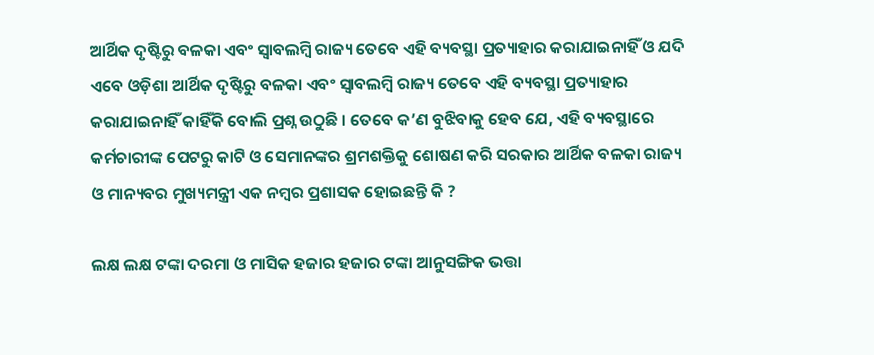ଆର୍ଥିକ ଦୃଷ୍ଟିରୁ ବଳକା ଏବଂ ସ୍ୱାବଲମ୍ବି ରାଜ୍ୟ ତେବେ ଏହି ବ୍ୟବସ୍ଥା ପ୍ରତ୍ୟାହାର କରାଯାଇନାହିଁ ଓ ଯଦି ଏବେ ଓଡ଼ିଶା ଆର୍ଥିକ ଦୃଷ୍ଟିରୁ ବଳକା ଏବଂ ସ୍ୱାବଲମ୍ବି ରାଜ୍ୟ ତେବେ ଏହି ବ୍ୟବସ୍ଥା ପ୍ରତ୍ୟାହାର କରାଯାଇନାହିଁ କାହିଁକି ବୋଲି ପ୍ରଶ୍ନ ଉଠୁଛି । ତେବେ କ’ଣ ବୁଝିବାକୁ ହେବ ଯେ, ଏହି ବ୍ୟବସ୍ଥାରେ କର୍ମଚାରୀଙ୍କ ପେଟରୁ କାଟି ଓ ସେମାନଙ୍କର ଶ୍ରମଶକ୍ତିକୁ ଶୋଷଣ କରି ସରକାର ଆର୍ଥିକ ବଳକା ରାଜ୍ୟ ଓ ମାନ୍ୟବର ମୁଖ୍ୟମନ୍ତ୍ରୀ ଏକ ନମ୍ବର ପ୍ରଶାସକ ହୋଇଛନ୍ତି କି ?

ଲକ୍ଷ ଲକ୍ଷ ଟଙ୍କା ଦରମା ଓ ମାସିକ ହଜାର ହଜାର ଟଙ୍କା ଆନୁସଙ୍ଗିକ ଭତ୍ତା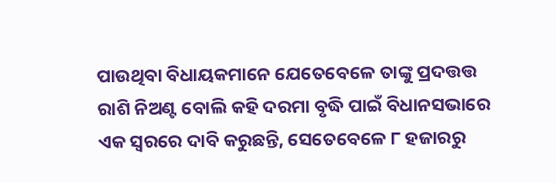ପାଉଥିବା ବିଧାୟକମାନେ ଯେତେବେଳେ ତାଙ୍କୁ ପ୍ରଦତ୍ତତ୍ତ ରାଶି ନିଅଣ୍ଟ ବୋଲି କହି ଦରମା ବୃଦ୍ଧି ପାଇଁ ବିଧାନସଭାରେ ଏକ ସ୍ୱରରେ ଦାବି କରୁଛନ୍ତି, ସେତେବେଳେ ୮ ହଜାରରୁ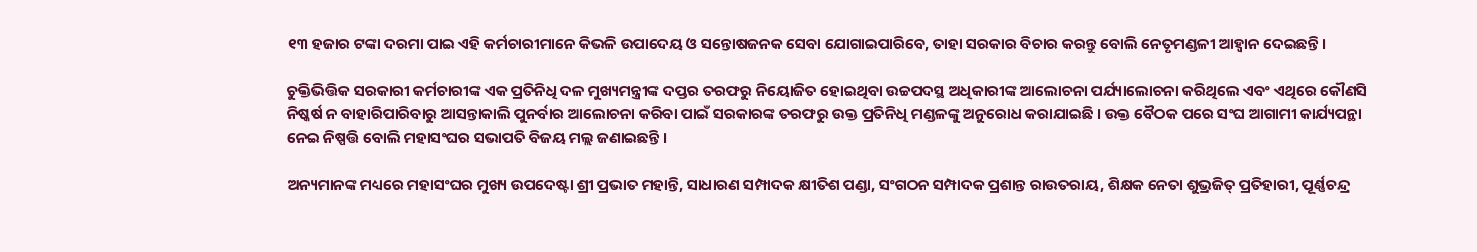୧୩ ହଜାର ଟଙ୍କା ଦରମା ପାଇ ଏହି କର୍ମଚାରୀମାନେ କିଭଳି ଉପାଦେୟ ଓ ସନ୍ତୋଷଜନକ ସେବା ଯୋଗାଇପାରିବେ, ତାହା ସରକାର ବିଚାର କରନ୍ତୁ ବୋଲି ନେତୃମଣ୍ଡଳୀ ଆହ୍ୱାନ ଦେଇଛନ୍ତି ।

ଚୁକ୍ତିଭିତ୍ତିକ ସରକାରୀ କର୍ମଚାରୀଙ୍କ ଏକ ପ୍ରତିନିଧି ଦଳ ମୁଖ୍ୟମନ୍ତ୍ରୀଙ୍କ ଦପ୍ତର ତରଫରୁ ନିୟୋଜିତ ହୋଇଥିବା ଉଚ୍ଚପଦସ୍ଥ ଅଧିକାରୀଙ୍କ ଆଲୋଚନା ପର୍ଯ୍ୟାଲୋଚନା କରିଥିଲେ ଏବଂ ଏଥିରେ କୌଣସି ନିଷ୍କର୍ଷ ନ ବାହାରିପାରିବାରୁ ଆସନ୍ତାକାଲି ପୁନର୍ବାର ଆଲୋଚନା କରିବା ପାଇଁ ସରକାରଙ୍କ ତରଫରୁ ଉକ୍ତ ପ୍ରତିନିଧି ମଣ୍ଡଳଙ୍କୁ ଅନୁରୋଧ କରାଯାଇଛି । ଉକ୍ତ ବୈଠକ ପରେ ସଂଘ ଆଗାମୀ କାର୍ଯ୍ୟପନ୍ଥା ନେଇ ନିଷ୍ପତ୍ତି ବୋଲି ମହାସଂଘର ସଭାପତି ବିଜୟ ମଲ୍ଲ ଜଣାଇଛନ୍ତି ।

ଅନ୍ୟମାନଙ୍କ ମଧ୍ୟରେ ମହାସଂଘର ମୁଖ୍ୟ ଉପଦେଷ୍ଟା ଶ୍ରୀ ପ୍ରଭାତ ମହାନ୍ତି, ସାଧାରଣ ସମ୍ପାଦକ କ୍ଷୀତିଶ ପଣ୍ଡା, ସଂଗଠନ ସମ୍ପାଦକ ପ୍ରଶାନ୍ତ ରାଉତରାୟ, ଶିକ୍ଷକ ନେତା ଶୁଭ୍ରଜିତ୍ ପ୍ରତିହାରୀ, ପୂର୍ଣ୍ଣଚନ୍ଦ୍ର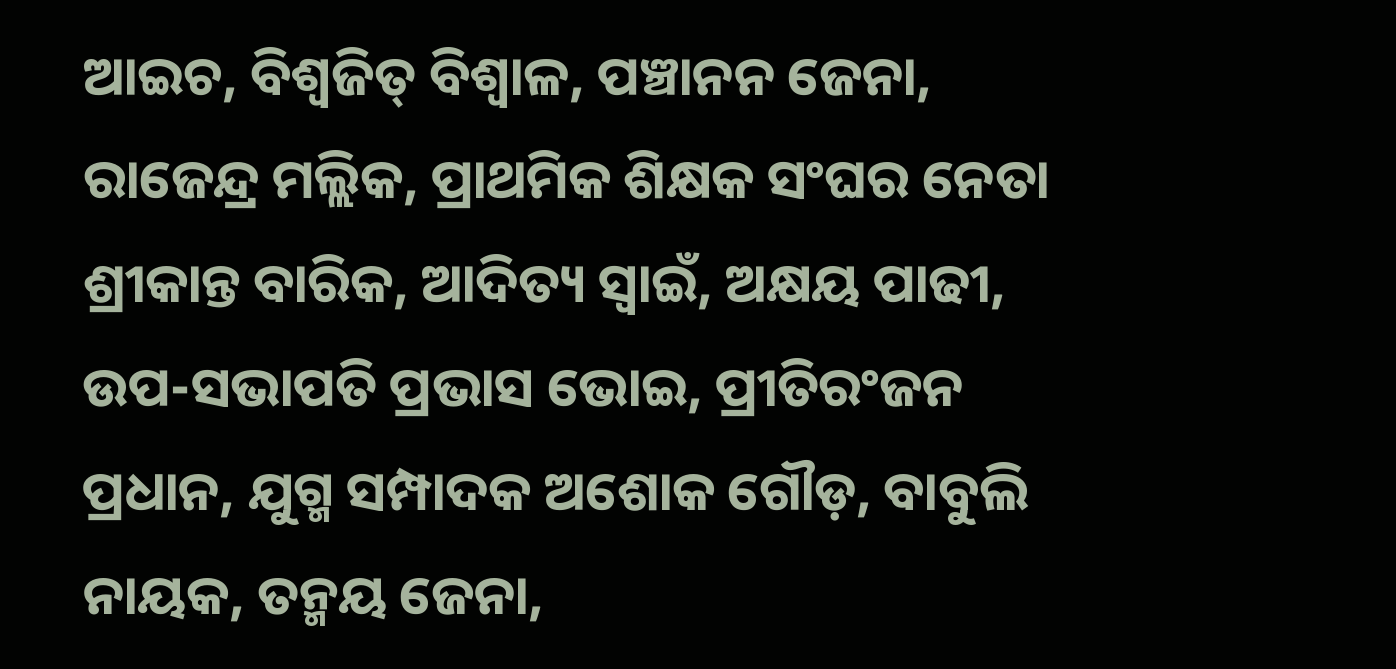ଆଇଚ, ବିଶ୍ୱଜିତ୍ ବିଶ୍ୱାଳ, ପଞ୍ଚାନନ ଜେନା, ରାଜେନ୍ଦ୍ର ମଲ୍ଲିକ, ପ୍ରାଥମିକ ଶିକ୍ଷକ ସଂଘର ନେତା ଶ୍ରୀକାନ୍ତ ବାରିକ, ଆଦିତ୍ୟ ସ୍ୱାଇଁ, ଅକ୍ଷୟ ପାଢୀ, ଉପ-ସଭାପତି ପ୍ରଭାସ ଭୋଇ, ପ୍ରୀତିରଂଜନ ପ୍ରଧାନ, ଯୁଗ୍ମ ସମ୍ପାଦକ ଅଶୋକ ଗୌଡ଼, ବାବୁଲି ନାୟକ, ତନ୍ମୟ ଜେନା,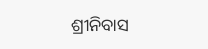ଶ୍ରୀନିବାସ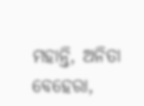ମହାନ୍ତି, ଅନିତା ବେହେରା,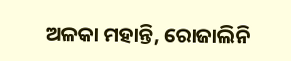ଅଳକା ମହାନ୍ତି, ରୋଜାଲିନି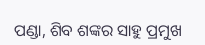ପଣ୍ଡା, ଶିବ ଶଙ୍କର ସାହୁ ପ୍ରମୁଖ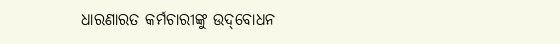ଧାରଣାରତ କର୍ମଚାରୀଙ୍କୁ ଉଦ୍‌ବୋଧନ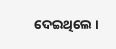ଦେଇଥିଲେ ।